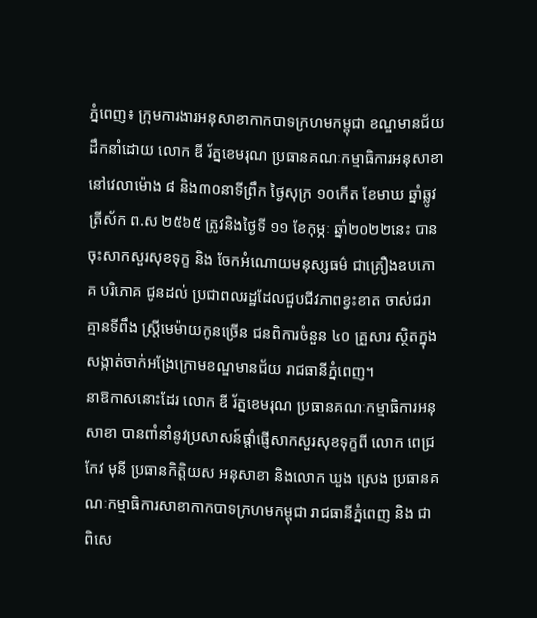ភ្នំពេញ៖ ក្រុមការងារអនុសាខាកាកបាទក្រហមកម្ពុជា ខណ្ឌមានជ័យ ដឹកនាំដោយ លោក ឌី រ័ត្នខេមរុណ ប្រធានគណៈកម្មាធិការអនុសាខា នៅវេលាម៉ោង ៨ និង៣០នាទីព្រឹក ថ្ងៃសុក្រ ១០កើត ខែមាឃ ឆ្នាំឆ្លូវ ត្រីស័ក ព.ស ២៥៦៥ ត្រូវនិងថ្ងៃទី ១១ ខែកុម្ភៈ ឆ្នាំ២០២២នេះ បានចុះសាកសួរសុខទុក្ខ និង ចែកអំណោយមនុស្សធម៌ ជាគ្រឿងឧបភោគ បរិភោគ ជូនដល់ ប្រជាពលរដ្ឋដែលជួបជីវភាពខ្វះខាត ចាស់ជរាគ្មានទីពឹង ស្រ្តីមេម៉ាយកូនច្រើន ជនពិការចំនួន ៤០ គ្រួសារ ស្ថិតក្នុងសង្កាត់ចាក់អង្រែក្រោមខណ្ឌមានជ័យ រាជធានីភ្នំពេញ។
នាឱកាសនោះដែរ លោក ឌី រ័ត្នខេមរុណ ប្រធានគណៈកម្មាធិការអនុសាខា បានពាំនាំនូវប្រសាសន៍ផ្តាំផ្ញើសាកសួរសុខទុក្ខពី លោក ពេជ្រ កែវ មុនី ប្រធានកិត្តិយស អនុសាខា និងលោក ឃួង ស្រេង ប្រធានគណៈកម្មាធិការសាខាកាកបាទក្រហមកម្ពុជា រាជធានីភ្នំពេញ និង ជាពិសេ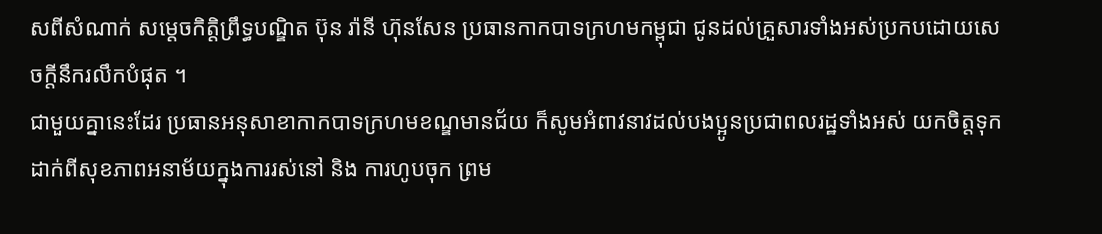សពីសំណាក់ សម្តេចកិត្តិព្រឹទ្ធបណ្ឌិត ប៊ុន រ៉ានី ហ៊ុនសែន ប្រធានកាកបាទក្រហមកម្ពុជា ជូនដល់គ្រួសារទាំងអស់ប្រកបដោយសេចក្តីនឹករលឹកបំផុត ។
ជាមួយគ្នានេះដែរ ប្រធានអនុសាខាកាកបាទក្រហមខណ្ឌមានជ័យ ក៏សូមអំពាវនាវដល់បងប្អូនប្រជាពលរដ្ឋទាំងអស់ យកចិត្តទុកដាក់ពីសុខភាពអនាម័យក្នុងការរស់នៅ និង ការហូបចុក ព្រម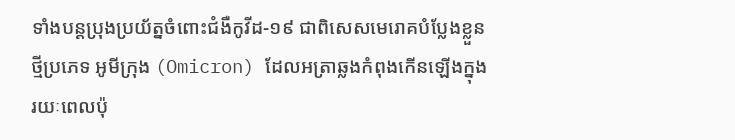ទាំងបន្តប្រុងប្រយ័ត្នចំពោះជំងឺកូវីដ-១៩ ជាពិសេសមេរោគបំប្លែងខ្លួនថ្មីប្រភេទ អូមីក្រុង (Omicron) ដែលអត្រាឆ្លងកំពុងកើនឡើងក្នុងរយៈពេលប៉ុ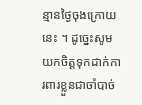ន្មានថ្ងៃចុងក្រោយនេះ ។ ដូច្នេះសូមយកចិត្តទុកដាក់ការពារខ្លួនជាចាំបាច់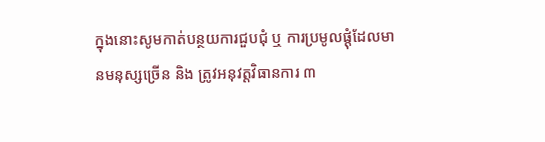ក្នុងនោះសូមកាត់បន្ថយការជួបជុំ ឬ ការប្រមូលផ្តុំដែលមានមនុស្សច្រើន និង ត្រូវអនុវត្តវិធានការ ៣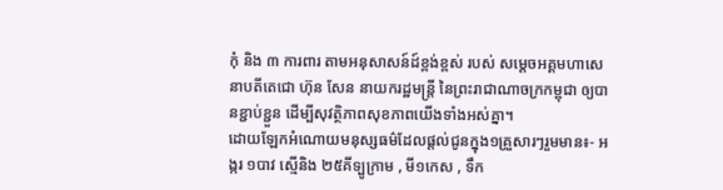កុំ និង ៣ ការពារ តាមអនុសាសន៍ដ៍ខ្ពង់ខ្ពស់ របស់ សម្តេចអគ្គមហាសេនាបតីតេជោ ហ៊ុន សែន នាយករដ្ឋមន្ត្រី នៃព្រះរាជាណាចក្រកម្ពុជា ឲ្យបានខ្ជាប់ខ្ជួន ដើម្បីសុវត្ថិភាពសុខភាពយើងទាំងអស់គ្នា។
ដោយឡែកអំណោយមនុស្សធម៌ដែលផ្តល់ជូនក្នុង១គ្រួសារៗរួមមាន៖- អង្ករ ១បាវ ស្មេីនិង ២៥គីទ្បូក្រាម , មី១កេស , ទឹក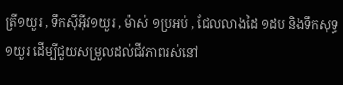ត្រី១យួរ , ទឹកសុីអុីវ១យួរ , ម៉ាស់ ១ប្រអប់ , ជែលលាងដៃ ១ដប និងទឹកសុទ្ធ ១យួរ ដើម្បីជួយសម្រួលដល់ជីវភាពរស់នៅ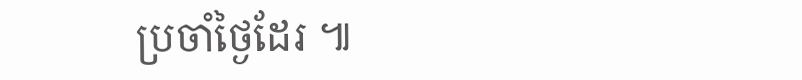ប្រចាំថ្ងៃដែរ ៕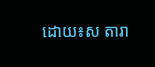ដោយ៖ស តារា